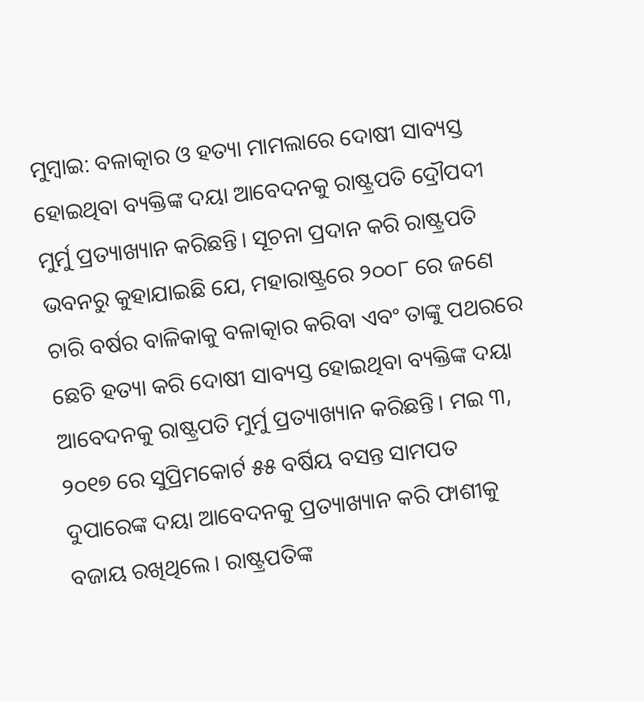ମୁମ୍ବାଇ: ବଳାତ୍କାର ଓ ହତ୍ୟା ମାମଲାରେ ଦୋଷୀ ସାବ୍ୟସ୍ତ ହୋଇଥିବା ବ୍ୟକ୍ତିଙ୍କ ଦୟା ଆବେଦନକୁ ରାଷ୍ଟ୍ରପତି ଦ୍ରୌପଦୀ ମୁର୍ମୁ ପ୍ରତ୍ୟାଖ୍ୟାନ କରିଛନ୍ତି। ସୂଚନା ପ୍ରଦାନ କରି ରାଷ୍ଟ୍ରପତି ଭବନରୁ କୁହାଯାଇଛି ଯେ, ମହାରାଷ୍ଟ୍ରରେ ୨୦୦୮ ରେ ଜଣେ ଚାରି ବର୍ଷର ବାଳିକାକୁ ବଳାତ୍କାର କରିବା ଏବଂ ତାଙ୍କୁ ପଥରରେ ଛେଚି ହତ୍ୟା କରି ଦୋଷୀ ସାବ୍ୟସ୍ତ ହୋଇଥିବା ବ୍ୟକ୍ତିଙ୍କ ଦୟା ଆବେଦନକୁ ରାଷ୍ଟ୍ରପତି ମୁର୍ମୁ ପ୍ରତ୍ୟାଖ୍ୟାନ କରିଛନ୍ତି। ମଇ ୩, ୨୦୧୭ ରେ ସୁପ୍ରିମକୋର୍ଟ ୫୫ ବର୍ଷିୟ ବସନ୍ତ ସାମପତ ଦୁପାରେଙ୍କ ଦୟା ଆବେଦନକୁ ପ୍ରତ୍ୟାଖ୍ୟାନ କରି ଫାଶୀକୁ ବଜାୟ ରଖିଥିଲେ। ରାଷ୍ଟ୍ରପତିଙ୍କ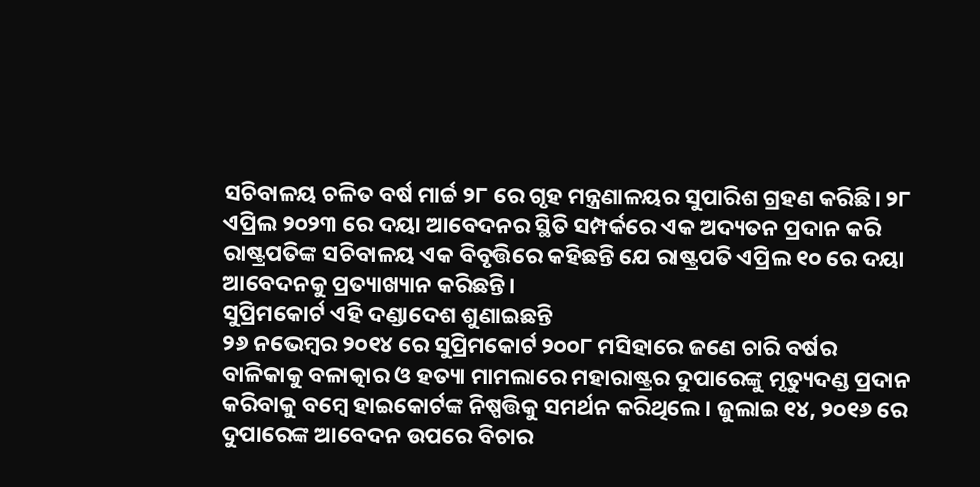ସଚିବାଳୟ ଚଳିତ ବର୍ଷ ମାର୍ଚ୍ଚ ୨୮ ରେ ଗୃହ ମନ୍ତ୍ରଣାଳୟର ସୁପାରିଶ ଗ୍ରହଣ କରିଛି। ୨୮ ଏପ୍ରିଲ ୨୦୨୩ ରେ ଦୟା ଆବେଦନର ସ୍ଥିତି ସମ୍ପର୍କରେ ଏକ ଅଦ୍ୟତନ ପ୍ରଦାନ କରି ରାଷ୍ଟ୍ରପତିଙ୍କ ସଚିବାଳୟ ଏକ ବିବୃତ୍ତିରେ କହିଛନ୍ତି ଯେ ରାଷ୍ଟ୍ରପତି ଏପ୍ରିଲ ୧୦ ରେ ଦୟା ଆବେଦନକୁ ପ୍ରତ୍ୟାଖ୍ୟାନ କରିଛନ୍ତି।
ସୁପ୍ରିମକୋର୍ଟ ଏହି ଦଣ୍ଡାଦେଶ ଶୁଣାଇଛନ୍ତି
୨୬ ନଭେମ୍ବର ୨୦୧୪ ରେ ସୁପ୍ରିମକୋର୍ଟ ୨୦୦୮ ମସିହାରେ ଜଣେ ଚାରି ବର୍ଷର ବାଳିକାକୁ ବଳାତ୍କାର ଓ ହତ୍ୟା ମାମଲାରେ ମହାରାଷ୍ଟ୍ରର ଦୁପାରେଙ୍କୁ ମୃତ୍ୟୁଦଣ୍ଡ ପ୍ରଦାନ କରିବାକୁ ବମ୍ବେ ହାଇକୋର୍ଟଙ୍କ ନିଷ୍ପତ୍ତିକୁ ସମର୍ଥନ କରିଥିଲେ। ଜୁଲାଇ ୧୪, ୨୦୧୬ ରେ ଦୁପାରେଙ୍କ ଆବେଦନ ଉପରେ ବିଚାର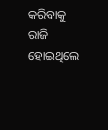କରିବାକୁ ରାଜି ହୋଇଥିଲେ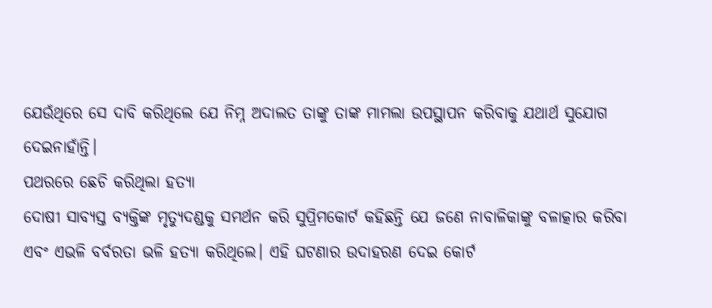ଯେଉଁଥିରେ ସେ ଦାବି କରିଥିଲେ ଯେ ନିମ୍ନ ଅଦାଲତ ତାଙ୍କୁ ତାଙ୍କ ମାମଲା ଉପସ୍ଥାପନ କରିବାକୁ ଯଥାର୍ଥ ସୁଯୋଗ ଦେଇନାହାଁନ୍ତି।
ପଥରରେ ଛେଚି କରିଥିଲା ହତ୍ୟା
ଦୋଷୀ ସାବ୍ୟସ୍ତ ବ୍ୟକ୍ତିଙ୍କ ମୃତ୍ୟୁଦଣ୍ଡକୁ ସମର୍ଥନ କରି ସୁପ୍ରିମକୋର୍ଟ କହିଛନ୍ତି ଯେ ଜଣେ ନାବାଳିକାଙ୍କୁ ବଳାତ୍କାର କରିବା ଏବଂ ଏଭଳି ବର୍ବରତା ଭଳି ହତ୍ୟା କରିଥିଲେ। ଏହି ଘଟଣାର ଉଦାହରଣ ଦେଇ କୋର୍ଟ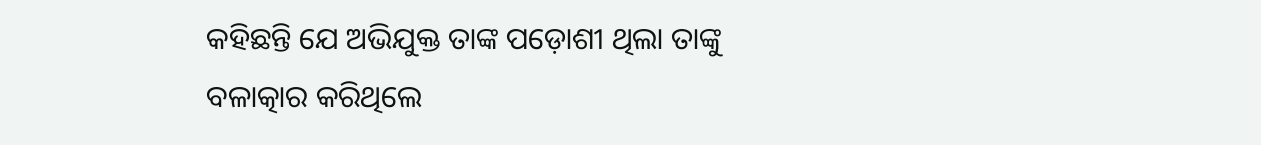କହିଛନ୍ତି ଯେ ଅଭିଯୁକ୍ତ ତାଙ୍କ ପଡ଼ୋଶୀ ଥିଲା ତାଙ୍କୁ ବଳାତ୍କାର କରିଥିଲେ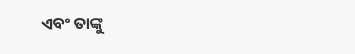ଏବଂ ତାଙ୍କୁ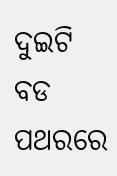ଦୁଇଟି ବଡ ପଥରରେ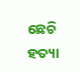ଛେଚି ହତ୍ୟା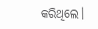କରିଥିଲେ।